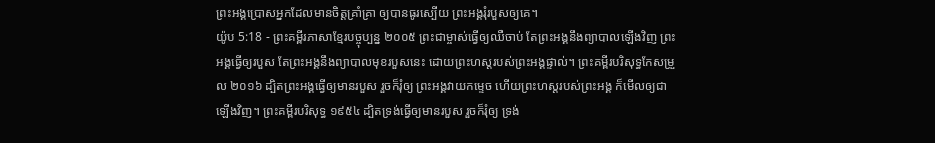ព្រះអង្គប្រោសអ្នកដែលមានចិត្តគ្រាំគ្រា ឲ្យបានធូរស្បើយ ព្រះអង្គរុំរបួសឲ្យគេ។
យ៉ូប 5:18 - ព្រះគម្ពីរភាសាខ្មែរបច្ចុប្បន្ន ២០០៥ ព្រះជាម្ចាស់ធ្វើឲ្យឈឺចាប់ តែព្រះអង្គនឹងព្យាបាលឡើងវិញ ព្រះអង្គធ្វើឲ្យរបួស តែព្រះអង្គនឹងព្យាបាលមុខរបួសនេះ ដោយព្រះហស្ដរបស់ព្រះអង្គផ្ទាល់។ ព្រះគម្ពីរបរិសុទ្ធកែសម្រួល ២០១៦ ដ្បិតព្រះអង្គធ្វើឲ្យមានរបួស រួចក៏រុំឲ្យ ព្រះអង្គវាយកម្ទេច ហើយព្រះហស្តរបស់ព្រះអង្គ ក៏មើលឲ្យជាឡើងវិញ។ ព្រះគម្ពីរបរិសុទ្ធ ១៩៥៤ ដ្បិតទ្រង់ធ្វើឲ្យមានរបួស រួចក៏រុំឲ្យ ទ្រង់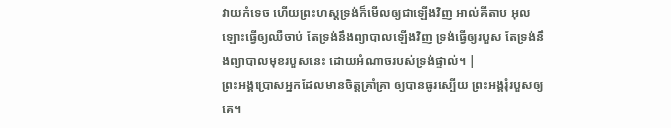វាយកំទេច ហើយព្រះហស្តទ្រង់ក៏មើលឲ្យជាឡើងវិញ អាល់គីតាប អុលឡោះធ្វើឲ្យឈឺចាប់ តែទ្រង់នឹងព្យាបាលឡើងវិញ ទ្រង់ធ្វើឲ្យរបួស តែទ្រង់នឹងព្យាបាលមុខរបួសនេះ ដោយអំណាចរបស់ទ្រង់ផ្ទាល់។ |
ព្រះអង្គប្រោសអ្នកដែលមានចិត្តគ្រាំគ្រា ឲ្យបានធូរស្បើយ ព្រះអង្គរុំរបួសឲ្យគេ។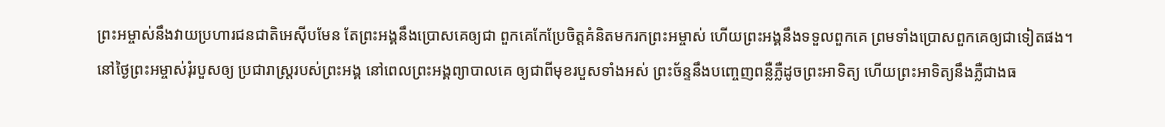ព្រះអម្ចាស់នឹងវាយប្រហារជនជាតិអេស៊ីបមែន តែព្រះអង្គនឹងប្រោសគេឲ្យជា ពួកគេកែប្រែចិត្តគំនិតមករកព្រះអម្ចាស់ ហើយព្រះអង្គនឹងទទួលពួកគេ ព្រមទាំងប្រោសពួកគេឲ្យជាទៀតផង។
នៅថ្ងៃព្រះអម្ចាស់រុំរបួសឲ្យ ប្រជារាស្ត្ររបស់ព្រះអង្គ នៅពេលព្រះអង្គព្យាបាលគេ ឲ្យជាពីមុខរបួសទាំងអស់ ព្រះច័ន្ទនឹងបញ្ចេញពន្លឺភ្លឺដូចព្រះអាទិត្យ ហើយព្រះអាទិត្យនឹងភ្លឺជាងធ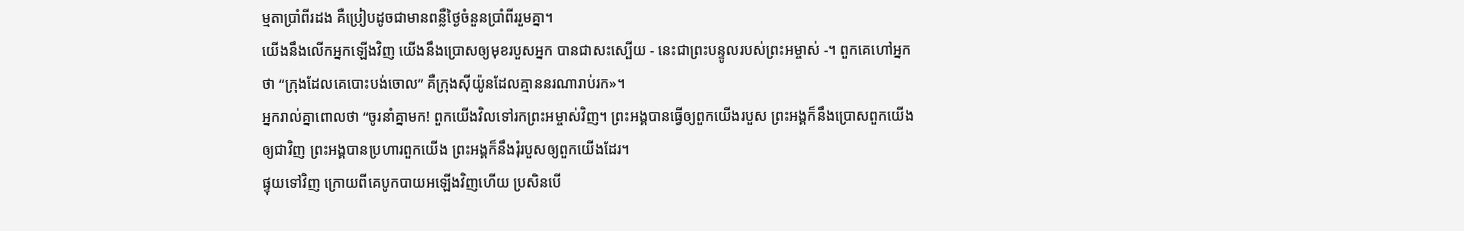ម្មតាប្រាំពីរដង គឺប្រៀបដូចជាមានពន្លឺថ្ងៃចំនួនប្រាំពីររួមគ្នា។
យើងនឹងលើកអ្នកឡើងវិញ យើងនឹងប្រោសឲ្យមុខរបួសអ្នក បានជាសះស្បើយ - នេះជាព្រះបន្ទូលរបស់ព្រះអម្ចាស់ -។ ពួកគេហៅអ្នកថា “ក្រុងដែលគេបោះបង់ចោល” គឺក្រុងស៊ីយ៉ូនដែលគ្មាននរណារាប់រក»។
អ្នករាល់គ្នាពោលថា “ចូរនាំគ្នាមក! ពួកយើងវិលទៅរកព្រះអម្ចាស់វិញ។ ព្រះអង្គបានធ្វើឲ្យពួកយើងរបួស ព្រះអង្គក៏នឹងប្រោសពួកយើងឲ្យជាវិញ ព្រះអង្គបានប្រហារពួកយើង ព្រះអង្គក៏នឹងរុំរបួសឲ្យពួកយើងដែរ។
ផ្ទុយទៅវិញ ក្រោយពីគេបូកបាយអឡើងវិញហើយ ប្រសិនបើ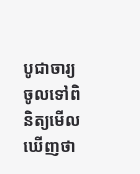បូជាចារ្យចូលទៅពិនិត្យមើលឃើញថា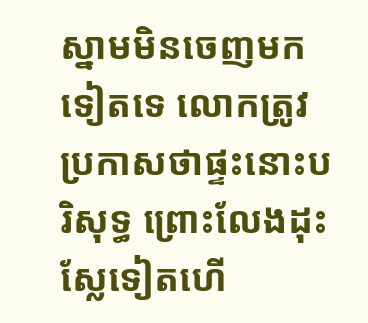ស្នាមមិនចេញមកទៀតទេ លោកត្រូវប្រកាសថាផ្ទះនោះបរិសុទ្ធ ព្រោះលែងដុះស្លែទៀតហើ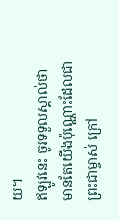យ។
ឥឡូវនេះ ចូរទទួលស្គាល់ថា មានតែយើងប៉ុណ្ណោះដែលជាព្រះជាម្ចាស់ ក្រៅ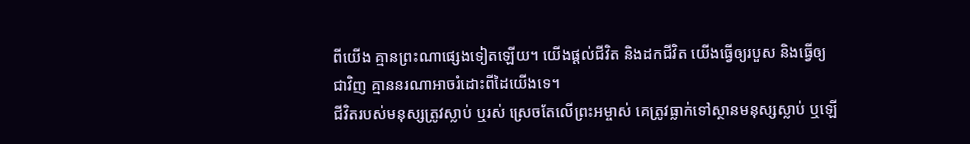ពីយើង គ្មានព្រះណាផ្សេងទៀតឡើយ។ យើងផ្ដល់ជីវិត និងដកជីវិត យើងធ្វើឲ្យរបួស និងធ្វើឲ្យជាវិញ គ្មាននរណាអាចរំដោះពីដៃយើងទេ។
ជីវិតរបស់មនុស្សត្រូវស្លាប់ ឬរស់ ស្រេចតែលើព្រះអម្ចាស់ គេត្រូវធ្លាក់ទៅស្ថានមនុស្សស្លាប់ ឬឡើ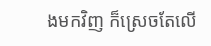ងមកវិញ ក៏ស្រេចតែលើ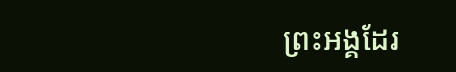ព្រះអង្គដែរ